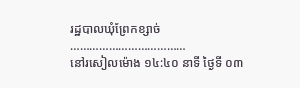រដ្ឋបាលឃុំព្រែកខ្សាច់
………………………………
នៅរសៀលម៉ោង ១៤:៤០ នាទី ថ្ងៃទី ០៣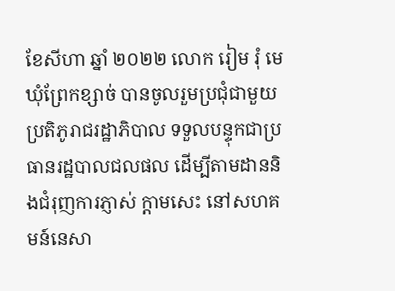ខែសីហា ឆ្នាំ ២០២២ លោក រៀម រុំ មេឃុំព្រែកខ្សាច់ បានចូលរួមប្រជុំជាមួយ ប្រតិភូរាជរដ្ឋាភិបាល ទទួលបន្ទុកជាប្រធានរដ្ឋបាលជលផល ដើម្បីតាមដាននិងជំរុញការភ្ញាស់ ក្តាមសេះ នៅសហគមន៍នេសា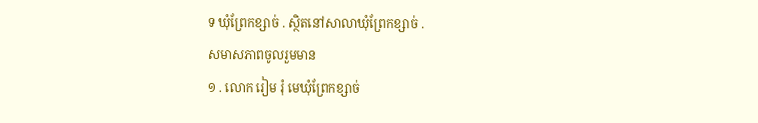ទ ឃុំព្រែកខ្សាច់ . ស្ថិតនៅសាលាឃុំព្រែកខ្សាច់ .
សមាសភាពចូលរួមមាន
១ . លោក រៀម រុំ មេឃុំព្រែកខ្សាច់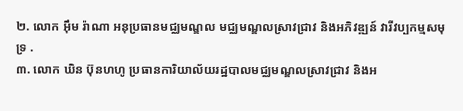២. លោក អ៊ឹម រ៉ាណា អនុប្រធានមជ្ឈមណ្ឌល មជ្ឈមណ្ឌលស្រាវជ្រាវ និងអភិវឌ្ឍន៍ វារីវប្បកម្មសមុទ្រ .
៣. លោក ឃិន ប៊ុនហហូ ប្រធានការិយាល័យរដ្ឋបាលមជ្ឈមណ្ឌលស្រាវជ្រាវ និងអ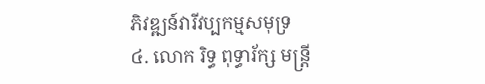ភិវឌ្ឍន៍វារីវប្បកម្មសមុទ្រ
៤. លោក រិទ្ធ ពុទ្ធារ័ក្ស មន្ត្រី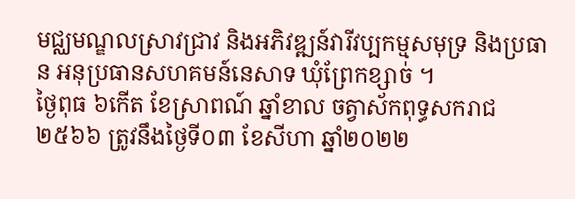មជ្ឈមណ្ឌលស្រាវជ្រាវ និងអភិវឌ្ឍន៍វារីវប្បកម្មសមុទ្រ និងប្រធាន អនុប្រធានសហគមន៍នេសាទ ឃុំព្រែកខ្សាច់ ។
ថ្ងៃពុធ ៦កើត ខែស្រាពណ៍ ឆ្នាំខាល ចត្វាស័កពុទ្ធសករាជ ២៥៦៦ ត្រូវនឹងថ្ងៃទី០៣ ខែសីហា ឆ្នាំ២០២២